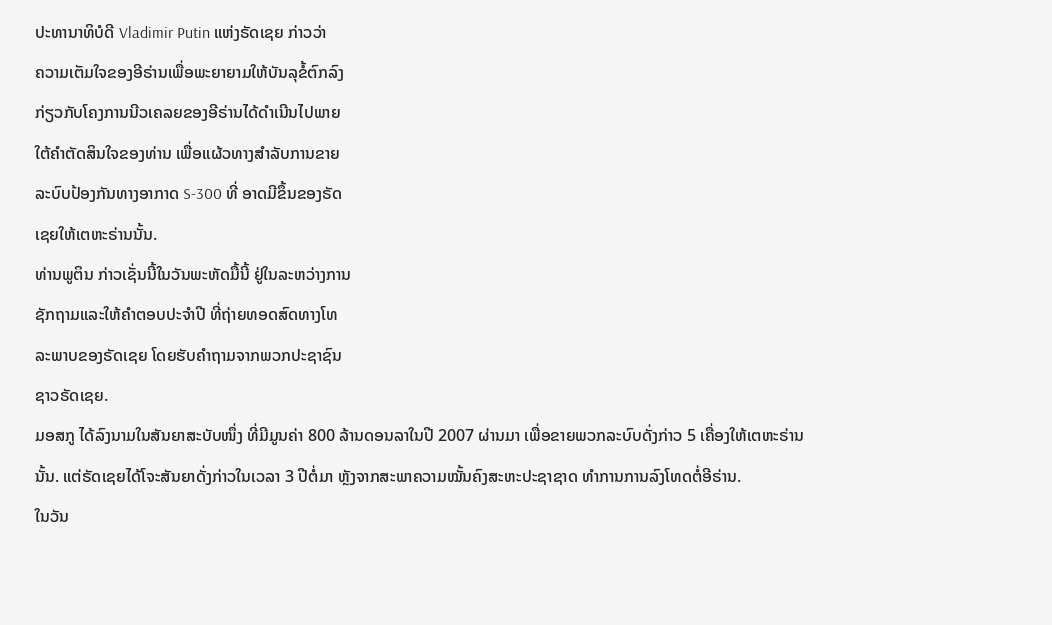ປະທານາທິບໍດີ Vladimir Putin ແຫ່ງຣັດເຊຍ ກ່າວວ່າ
ຄວາມເຕັມໃຈຂອງອີຣ່ານເພື່ອພະຍາຍາມໃຫ້ບັນລຸຂໍ້ຕົກລົງ
ກ່ຽວກັບໂຄງການນີວເຄລຍຂອງອີຣ່ານໄດ້ດຳເນີນໄປພາຍ
ໃຕ້ຄຳຕັດສິນໃຈຂອງທ່ານ ເພື່ອແຜ້ວທາງສຳລັບການຂາຍ
ລະບົບປ້ອງກັນທາງອາກາດ S-300 ທີ່ ອາດມີຂຶ້ນຂອງຣັດ
ເຊຍໃຫ້ເຕຫະຣ່ານນັ້ນ.
ທ່ານພູຕິນ ກ່າວເຊັ່ນນີ້ໃນວັນພະຫັດມື້ນີ້ ຢູ່ໃນລະຫວ່າງການ
ຊັກຖາມແລະໃຫ້ຄຳຕອບປະຈຳປີ ທີ່ຖ່າຍທອດສົດທາງໂທ
ລະພາບຂອງຣັດເຊຍ ໂດຍຮັບຄຳຖາມຈາກພວກປະຊາຊົນ
ຊາວຣັດເຊຍ.
ມອສກູ ໄດ້ລົງນາມໃນສັນຍາສະບັບໜຶ່ງ ທີ່ມີມູນຄ່າ 800 ລ້ານດອນລາໃນປີ 2007 ຜ່ານມາ ເພື່ອຂາຍພວກລະບົບດັ່ງກ່າວ 5 ເຄື່ອງໃຫ້ເຕຫະຣ່ານນັ້ນ. ແຕ່ຣັດເຊຍໄດ້ໂຈະສັນຍາດັ່ງກ່າວໃນເວລາ 3 ປີຕໍ່ມາ ຫຼັງຈາກສະພາຄວາມໝັ້ນຄົງສະຫະປະຊາຊາດ ທຳການການລົງໂທດຕໍ່ອີຣ່ານ.
ໃນວັນ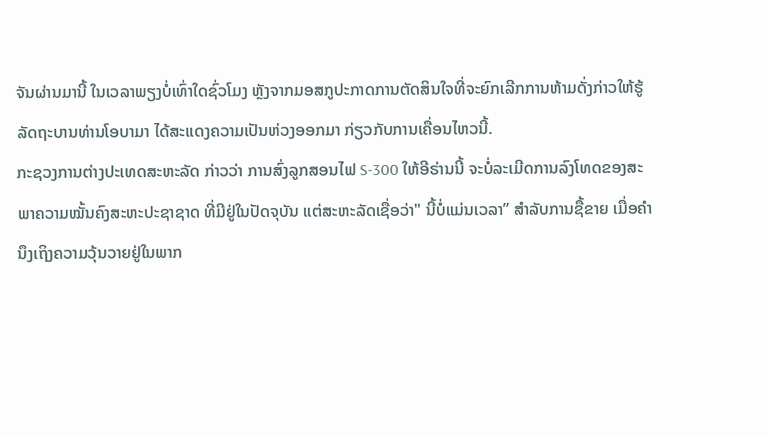ຈັນຜ່ານມານີ້ ໃນເວລາພຽງບໍ່ເທົ່າໃດຊົ່ວໂມງ ຫຼັງຈາກມອສກູປະກາດການຕັດສິນໃຈທີ່ຈະຍົກເລີກການຫ້າມດັ່ງກ່າວໃຫ້ຮູ້ ລັດຖະບານທ່ານໂອບາມາ ໄດ້ສະແດງຄວາມເປັນຫ່ວງອອກມາ ກ່ຽວກັບການເຄື່ອນໄຫວນີ້.
ກະຊວງການຕ່າງປະເທດສະຫະລັດ ກ່າວວ່າ ການສົ່ງລູກສອນໄຟ S-300 ໃຫ້ອີຣ່ານນີ້ ຈະບໍ່ລະເມີດການລົງໂທດຂອງສະພາຄວາມໝັ້ນຄົງສະຫະປະຊາຊາດ ທີ່ມີຢູ່ໃນປັດຈຸບັນ ແຕ່ສະຫະລັດເຊື່ອວ່າ" ນີ້ບໍ່ແມ່ນເວລາ” ສຳລັບການຊື້ຂາຍ ເມື່ອຄຳນຶງເຖິງຄວາມວຸ້ນວາຍຢູ່ໃນພາກ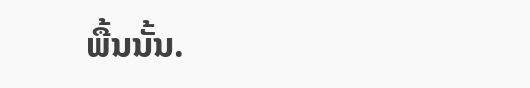ພື້ນນັ້ນ.